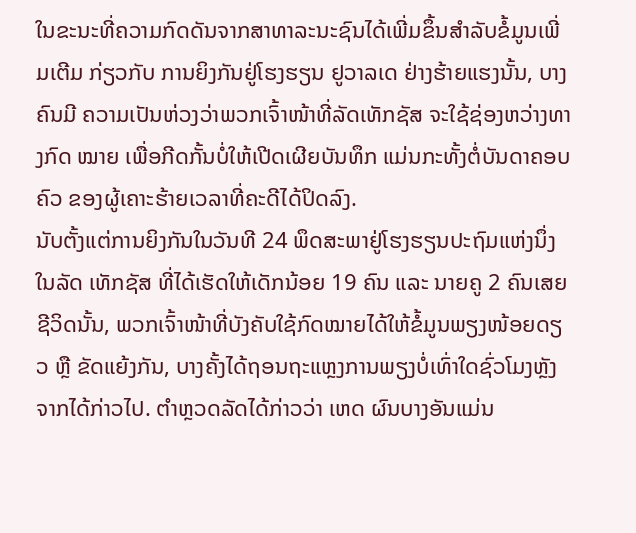ໃນຂະນະທີ່ຄວາມກົດດັນຈາກສາທາລະນະຊົນໄດ້ເພີ່ມຂຶ້ນສຳລັບຂໍ້ມູນເພີ່ມເຕີມ ກ່ຽວກັບ ການຍິງກັນຢູ່ໂຮງຮຽນ ຢູວາລເດ ຢ່າງຮ້າຍແຮງນັ້ນ, ບາງຄົນມີ ຄວາມເປັນຫ່ວງວ່າພວກເຈົ້າໜ້າທີ່ລັດເທັກຊັສ ຈະໃຊ້ຊ່ອງຫວ່າງທາງກົດ ໝາຍ ເພື່ອກີດກັ້ນບໍ່ໃຫ້ເປີດເຜີຍບັນທຶກ ແມ່ນກະທັ້ງຕໍ່ບັນດາຄອບຄົວ ຂອງຜູ້ເຄາະຮ້າຍເວລາທີ່ຄະດີໄດ້ປິດລົງ.
ນັບຕັ້ງແຕ່ການຍິງກັນໃນວັນທີ 24 ພຶດສະພາຢູ່ໂຮງຮຽນປະຖົມແຫ່ງນຶ່ງໃນລັດ ເທັກຊັສ ທີ່ໄດ້ເຮັດໃຫ້ເດັກນ້ອຍ 19 ຄົນ ແລະ ນາຍຄູ 2 ຄົນເສຍຊີວິດນັ້ນ, ພວກເຈົ້າໜ້າທີ່ບັງຄັບໃຊ້ກົດໝາຍໄດ້ໃຫ້ຂໍ້ມູນພຽງໜ້ອຍດຽວ ຫຼື ຂັດແຍ້ງກັນ, ບາງຄັ້ງໄດ້ຖອນຖະແຫຼງການພຽງບໍ່ເທົ່າໃດຊົ່ວໂມງຫຼັງຈາກໄດ້ກ່າວໄປ. ຕຳຫຼວດລັດໄດ້ກ່າວວ່າ ເຫດ ຜົນບາງອັນແມ່ນ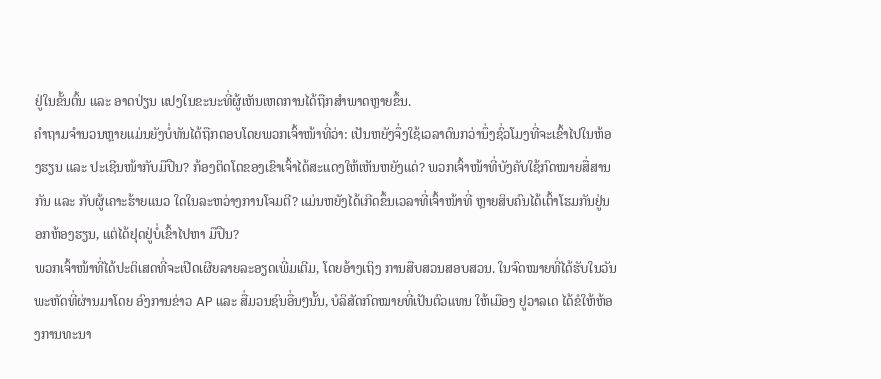ຢູ່ໃນຂັ້ນຕົ້ນ ແລະ ອາດປ່ຽນ ແປງໃນຂະນະທີ່ຜູ້ເຫັນເຫດການໄດ້ຖືກສຳພາດຫຼາຍຂຶ້ນ.
ຄຳຖາມຈຳນວນຫຼາຍແມ່ນຍັງບໍ່ທັນໄດ້ຖືກຕອບໂດຍພວກເຈົ້າໜ້າທີ່ວ່າ: ເປັນຫຍັງຈຶ່ງໃຊ້ເວລາດົນກວ່ານຶ່ງຊົ່ວໂມງທີ່ຈະເຂົ້າໄປໃນຫ້ອງຮຽນ ແລະ ປະເຊີນໜ້າກັບມືປືນ? ກ້ອງຕິດໂຕຂອງເຂົາເຈົ້າໄດ້ສະແດງໃຫ້ເຫັນຫຍັງແດ່? ພວກເຈົ້າໜ້າທີ່ບັງຄັບໃຊ້ກົດໝາຍສື່ສານກັນ ແລະ ກັບຜູ້ເຄາະຮ້າຍແນວ ໃດໃນລະຫວ່າງການໂຈມຕີ? ແມ່ນຫຍັງໄດ້ເກີດຂຶ້ນເວລາທີ່ເຈົ້າໜ້າທີ່ ຫຼາຍສິບຄົນໄດ້ເຕົ້າໂຮມກັນຢູ່ນອກຫ້ອງຮຽນ, ແຕ່ໄດ້ຢຸດຢູ່ບໍ່ເຂົ້າໄປຫາ ມືປືນ?
ພວກເຈົ້າໜ້າທີ່ໄດ້ປະຕິເສດທີ່ຈະເປີດເຜີຍລາຍລະອຽດເພີ່ມເຕີມ, ໂດຍອ້າງເຖິງ ການສືບສວນສອບສວນ. ໃນຈົດໝາຍທີ່ໄດ້ຮັບໃນວັນພະຫັດທີ່ຜ່ານມາໂດຍ ອົງການຂ່າວ AP ແລະ ສື່ມວນຊົນອື່ນໆນັ້ນ, ບໍລິສັດກົດໝາຍທີ່ເປັນຕົວແທນ ໃຫ້ເມືອງ ຢູວາລເດ ໄດ້ຂໍໃຫ້ຫ້ອງການທະນາ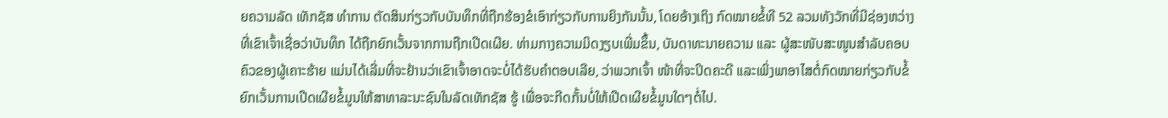ຍຄວາມລັດ ເທັກຊັສ ທຳການ ຕັດສິນກ່ຽວກັບບັນທຶກທີ່ຖືກຮ້ອງຂໍເອົາກ່ຽວກັບການຍິງກັນນັ້ນ, ໂດຍອ້າງເຖິງ ກົດໝາຍຂໍ້ທີ 52 ລວມທັງວັກທີ່ມີຊ່ອງຫວ່າງ ທີ່ເຂົາເຈົ້າເຊື່ອວ່າບັນທຶກ ໄດ້ຖືກຍົກເວັ້ນຈາກການຖືກເປີດເຜີຍ. ທ່າມກາງຄວາມມິດງຽບເພີ່ມຂຶ້ນ, ບັນດາທະນາຍຄວາມ ແລະ ຜູ້ສະໜັບສະໜູນສຳລັບຄອບຄົວຂອງຜູ້ເຄາະຮ້າຍ ແມ່ນໄດ້ເລີ່ມທີ່ຈະຢ້ານວ່າເຂົາເຈົ້າອາດຈະບໍ່ໄດ້ຮັບຄຳຕອບເລີຍ, ວ່າພວກເຈົ້າ ໜ້າທີ່ຈະປິດຄະດີ ແລະເພິ່ງພາອາໄສຕໍ່ກົດໝາຍກ່ຽວກັບຂໍ້ຍົກເວັ້ນການເປີດເຜີຍຂໍ້ມູນໃຫ້ສາທາລະນະຊົນໃນລັດເທັກຊັສ ຮູ້ ເພື່ອຈະກີດກັ້ນບໍ່ໃຫ້ເປີດເຜີຍຂໍ້ມູນໃດໆຕໍ່ໄປ.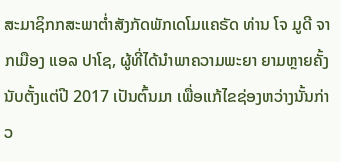ສະມາຊິກກສະພາຕໍ່າສັງກັດພັກເດໂມແຄຣັດ ທ່ານ ໂຈ ມູດີ ຈາກເມືອງ ແອລ ປາໂຊ, ຜູ້ທີ່ໄດ້ນຳພາຄວາມພະຍາ ຍາມຫຼາຍຄັ້ງນັບຕັ້ງແຕ່ປີ 2017 ເປັນຕົ້ນມາ ເພື່ອແກ້ໄຂຊ່ອງຫວ່າງນັ້ນກ່າວ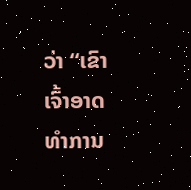ວ່າ “ເຂົາເຈົ້າອາດທຳການ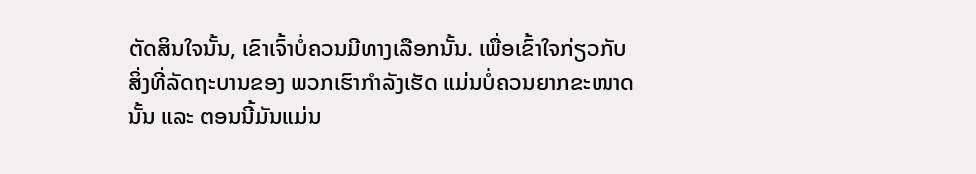ຕັດສິນໃຈນັ້ນ, ເຂົາເຈົ້າບໍ່ຄວນມີທາງເລືອກນັ້ນ. ເພື່ອເຂົ້າໃຈກ່ຽວກັບ ສິ່ງທີ່ລັດຖະບານຂອງ ພວກເຮົາກຳລັງເຮັດ ແມ່ນບໍ່ຄວນຍາກຂະໜາດນັ້ນ ແລະ ຕອນນີ້ມັນແມ່ນ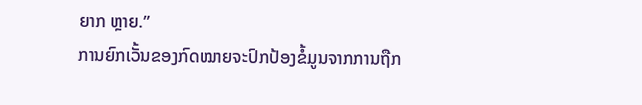ຍາກ ຫຼາຍ.”
ການຍົກເວັ້ນຂອງກົດໝາຍຈະປົກປ້ອງຂໍ້ມູນຈາກການຖືກ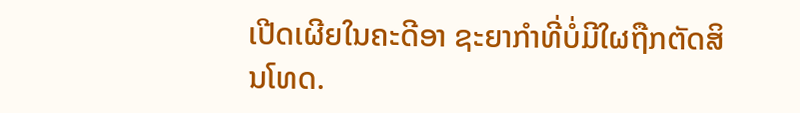ເປີດເຜີຍໃນຄະດີອາ ຊະຍາກຳທີ່ບໍ່ມີໃຜຖືກຕັດສິນໂທດ.